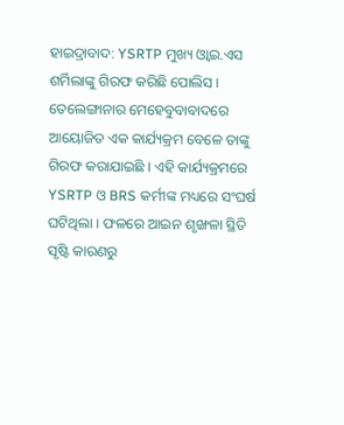ହାଇଦ୍ରାବାଦ: YSRTP ମୁଖ୍ୟ ଓ୍ବାଇ.ଏସ ଶର୍ମିଲାଙ୍କୁ ଗିରଫ କରିଛି ପୋଲିସ । ତେଲେଙ୍ଗାନାର ମେହେବୁବାବାଦରେ ଆୟୋଜିତ ଏକ କାର୍ଯ୍ୟକ୍ରମ ବେଳେ ତାଙ୍କୁ ଗିରଫ କରାଯାଇଛି । ଏହି କାର୍ଯ୍ୟକ୍ରମରେ YSRTP ଓ BRS କର୍ମୀଙ୍କ ମଧ୍ୟରେ ସଂଘର୍ଷ ଘଟିଥିଲା । ଫଳରେ ଆଇନ ଶୃଙ୍ଖଳା ସ୍ଥିତି ସୃଷ୍ଟି କାରଣରୁ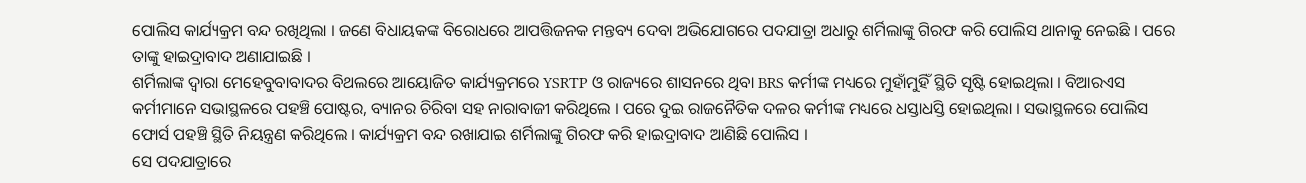ପୋଲିସ କାର୍ଯ୍ୟକ୍ରମ ବନ୍ଦ ରଖିଥିଲା । ଜଣେ ବିଧାୟକଙ୍କ ବିରୋଧରେ ଆପତ୍ତିଜନକ ମନ୍ତବ୍ୟ ଦେବା ଅଭିଯୋଗରେ ପଦଯାତ୍ରା ଅଧାରୁ ଶର୍ମିଲାଙ୍କୁ ଗିରଫ କରି ପୋଲିସ ଥାନାକୁ ନେଇଛି । ପରେ ତାଙ୍କୁ ହାଇଦ୍ରାବାଦ ଅଣାଯାଇଛି ।
ଶର୍ମିଲାଙ୍କ ଦ୍ବାରା ମେହେବୁବାବାଦର ବିଥଲରେ ଆୟୋଜିତ କାର୍ଯ୍ୟକ୍ରମରେ YSRTP ଓ ରାଜ୍ୟରେ ଶାସନରେ ଥିବା BRS କର୍ମୀଙ୍କ ମଧ୍ୟରେ ମୁହାଁମୁହିଁ ସ୍ଥିତି ସୃଷ୍ଟି ହୋଇଥିଲା । ବିଆରଏସ କର୍ମୀମାନେ ସଭାସ୍ଥଳରେ ପହଞ୍ଚି ପୋଷ୍ଟର, ବ୍ୟାନର ଚିରିବା ସହ ନାରାବାଜୀ କରିଥିଲେ । ପରେ ଦୁଇ ରାଜନୈତିକ ଦଳର କର୍ମୀଙ୍କ ମଧ୍ୟରେ ଧସ୍ତାଧସ୍ତି ହୋଇଥିଲା । ସଭାସ୍ଥଳରେ ପୋଲିସ ଫୋର୍ସ ପହଞ୍ଚି ସ୍ଥିତି ନିୟନ୍ତ୍ରଣ କରିଥିଲେ । କାର୍ଯ୍ୟକ୍ରମ ବନ୍ଦ ରଖାଯାଇ ଶର୍ମିଲାଙ୍କୁ ଗିରଫ କରି ହାଇଦ୍ରାବାଦ ଆଣିଛି ପୋଲିସ ।
ସେ ପଦଯାତ୍ରାରେ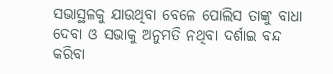ସଭାସ୍ଥଳକୁ ଯାଉଥିବା ବେଳେ ପୋଲିସ ତାଙ୍କୁ ବାଧା ଦେବା ଓ ସଭାକୁ ଅନୁମତି ନଥିବା ଦର୍ଶାଇ ବନ୍ଦ କରିବା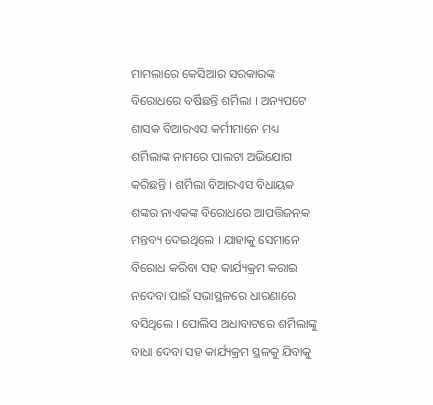ମାମଲାରେ କେସିଆର ସରକାରଙ୍କ ବିରୋଧରେ ବର୍ଷିଛନ୍ତି ଶର୍ମିଲା । ଅନ୍ୟପଟେ ଶାସକ ବିଆରଏସ କର୍ମୀମାନେ ମଧ୍ୟ ଶର୍ମିଲାଙ୍କ ନାମରେ ପାଲଟା ଅଭିଯୋଗ କରିଛନ୍ତି । ଶର୍ମିଲା ବିଆରଏସ ବିଧାୟକ ଶଙ୍କର ନାଏକଙ୍କ ବିରୋଧରେ ଆପତ୍ତିଜନକ ମନ୍ତବ୍ୟ ଦେଇଥିଲେ । ଯାହାକୁ ସେମାନେ ବିରୋଧ କରିବା ସହ କାର୍ଯ୍ୟକ୍ରମ କରାଇ ନଦେବା ପାଇଁ ସଭାସ୍ଥଳରେ ଧାରଣାରେ ବସିଥିଲେ । ପୋଲିସ ଅଧାବାଟରେ ଶର୍ମିଲାଙ୍କୁ ବାଧା ଦେବା ସହ କାର୍ଯ୍ୟକ୍ରମ ସ୍ଥଳକୁ ଯିବାକୁ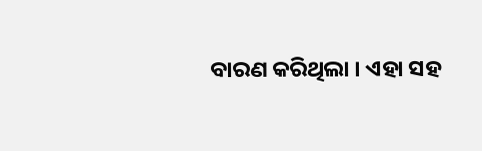ବାରଣ କରିଥିଲା । ଏହା ସହ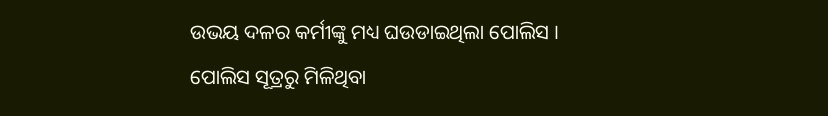ଉଭୟ ଦଳର କର୍ମୀଙ୍କୁ ମଧ୍ୟ ଘଉଡାଇଥିଲା ପୋଲିସ ।
ପୋଲିସ ସୂତ୍ରରୁ ମିଳିଥିବା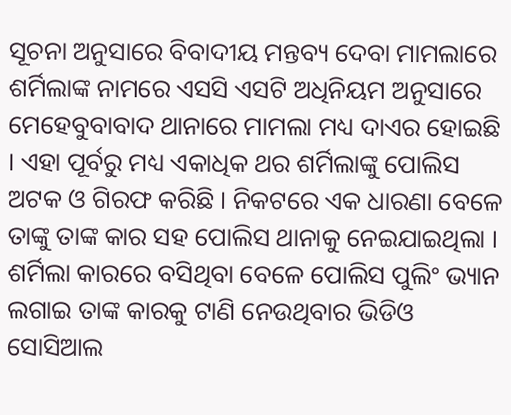ସୂଚନା ଅନୁସାରେ ବିବାଦୀୟ ମନ୍ତବ୍ୟ ଦେବା ମାମଲାରେ ଶର୍ମିଲାଙ୍କ ନାମରେ ଏସସି ଏସଟି ଅଧିନିୟମ ଅନୁସାରେ ମେହେବୁବାବାଦ ଥାନାରେ ମାମଲା ମଧ୍ୟ ଦାଏର ହୋଇଛି । ଏହା ପୂର୍ବରୁ ମଧ୍ୟ ଏକାଧିକ ଥର ଶର୍ମିଲାଙ୍କୁ ପୋଲିସ ଅଟକ ଓ ଗିରଫ କରିଛି । ନିକଟରେ ଏକ ଧାରଣା ବେଳେ ତାଙ୍କୁ ତାଙ୍କ କାର ସହ ପୋଲିସ ଥାନାକୁ ନେଇଯାଇଥିଲା । ଶର୍ମିଲା କାରରେ ବସିଥିବା ବେଳେ ପୋଲିସ ପୁଲିଂ ଭ୍ୟାନ ଲଗାଇ ତାଙ୍କ କାରକୁ ଟାଣି ନେଉଥିବାର ଭିଡିଓ ସୋସିଆଲ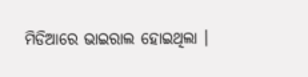ମିଡିଆରେ ଭାଇରାଲ ହୋଇଥିଲା ।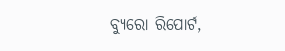ବ୍ୟୁରୋ ରିପୋର୍ଟ,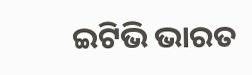ଇଟିଭି ଭାରତ